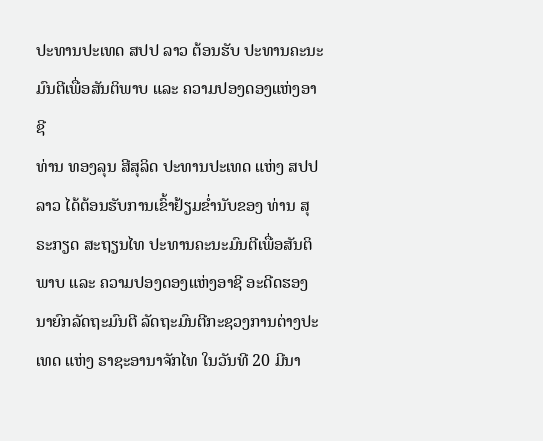ປະທານປະເທດ ສປປ ລາວ ຕ້ອນຮັບ ປະທານຄະນະມົນຕີເພື່ອສັນຕິພາບ ແລະ ຄວາມປອງດອງແຫ່ງອາຊີ
ທ່ານ ທອງລຸນ ສີສຸລິດ ປະທານປະເທດ ແຫ່ງ ສປປ ລາວ ໄດ້ຕ້ອນຮັບການເຂົ້າຢ້ຽມຂໍ່ານັບຂອງ ທ່ານ ສຸຣະກຽດ ສະຖຽນໄທ ປະທານຄະນະມົນຕີເພື່ອສັນຕິພາບ ແລະ ຄວາມປອງດອງແຫ່ງອາຊີ ອະດີດຮອງນາຍົກລັດຖະມົນຕີ ລັດຖະມົນຕີກະຊວງການຕ່າງປະເທດ ແຫ່ງ ຣາຊະອານາຈັກໄທ ໃນວັນທີ 20 ມີນາ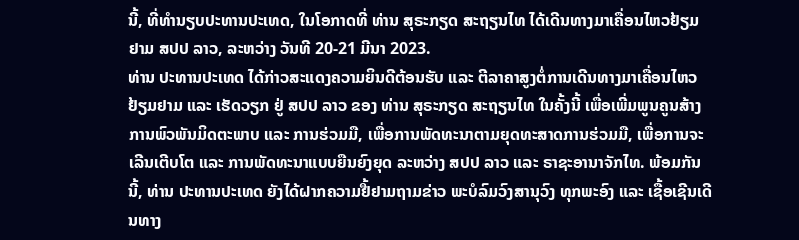ນີ້, ທີ່ທໍານຽບປະທານປະເທດ, ໃນໂອກາດທີ່ ທ່ານ ສຸຣະກຽດ ສະຖຽນໄທ ໄດ້ເດີນທາງມາເຄື່ອນໄຫວຢ້ຽມຢາມ ສປປ ລາວ, ລະຫວ່າງ ວັນທີ 20-21 ມີນາ 2023.
ທ່ານ ປະທານປະເທດ ໄດ້ກ່າວສະແດງຄວາມຍິນດີຕ້ອນຮັບ ແລະ ຕີລາຄາສູງຕໍ່ການເດີນທາງມາເຄື່ອນໄຫວຢ້ຽມຢາມ ແລະ ເຮັດວຽກ ຢູ່ ສປປ ລາວ ຂອງ ທ່ານ ສຸຣະກຽດ ສະຖຽນໄທ ໃນຄັ້ງນີ້ ເພື່ອເພີ່ມພູນຄູນສ້າງການພົວພັນມິດຕະພາບ ແລະ ການຮ່ວມມື, ເພື່ອການພັດທະນາຕາມຍຸດທະສາດການຮ່ວມມື, ເພື່ອການຈະເລີນເຕີບໂຕ ແລະ ການພັດທະນາແບບຍືນຍົງຍຸດ ລະຫວ່າງ ສປປ ລາວ ແລະ ຣາຊະອານາຈັກໄທ. ພ້ອມກັນນີ້, ທ່ານ ປະທານປະເທດ ຍັງໄດ້ຝາກຄວາມຢື້ຢາມຖາມຂ່າວ ພະບໍລົມວົງສານຸວົງ ທຸກພະອົງ ແລະ ເຊື້ອເຊີນເດີນທາງ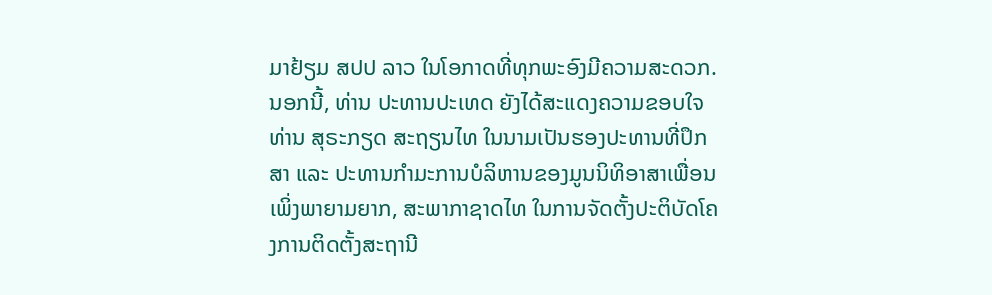ມາຢ້ຽມ ສປປ ລາວ ໃນໂອກາດທີ່ທຸກພະອົງມີຄວາມສະດວກ. ນອກນີ້, ທ່ານ ປະທານປະເທດ ຍັງໄດ້ສະແດງຄວາມຂອບໃຈ ທ່ານ ສຸຣະກຽດ ສະຖຽນໄທ ໃນນາມເປັນຮອງປະທານທີ່ປຶກສາ ແລະ ປະທານກໍາມະການບໍລິຫານຂອງມູນນິທິອາສາເພື່ອນເພິ່ງພາຍາມຍາກ, ສະພາກາຊາດໄທ ໃນການຈັດຕັ້ງປະຕິບັດໂຄງການຕິດຕັ້ງສະຖານີ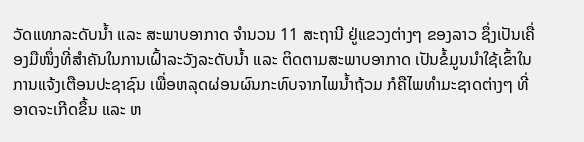ວັດແທກລະດັບນໍ້າ ແລະ ສະພາບອາກາດ ຈຳນວນ 11 ສະຖານີ ຢູ່ແຂວງຕ່າງໆ ຂອງລາວ ຊຶ່ງເປັນເຄື່ອງມືໜຶ່ງທີ່ສໍາຄັນໃນການເຝົ້າລະວັງລະດັບນໍ້າ ແລະ ຕິດຕາມສະພາບອາກາດ ເປັນຂໍ້ມູນນໍາໃຊ້ເຂົ້າໃນການແຈ້ງເຕືອນປະຊາຊົນ ເພື່ອຫລຸດຜ່ອນຜົນກະທົບຈາກໄພນໍ້າຖ້ວມ ກໍຄືໄພທຳມະຊາດຕ່າງໆ ທີ່ອາດຈະເກີດຂຶ້ນ ແລະ ຫ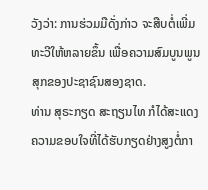ວັງວ່າ: ການຮ່ວມມືດັ່ງກ່າວ ຈະສືບຕໍ່ເພີ່ມທະວີໃຫ້ຫລາຍຂຶ້ນ ເພື່ອຄວາມສົມບູນພູນສຸກຂອງປະຊາຊົນສອງຊາດ.
ທ່ານ ສຸຣະກຽດ ສະຖຽນໄທ ກໍໄດ້ສະແດງຄວາມຂອບໃຈທີ່ໄດ້ຮັບກຽດຢ່າງສູງຕໍ່ກາ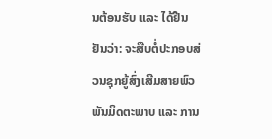ນຕ້ອນຮັບ ແລະ ໄດ້ຢືນຢັນວ່າ: ຈະສືບຕໍ່ປະກອບສ່ວນຊຸກຍູ້ສົ່ງເສີມສາຍພົວພັນມິດຕະພາບ ແລະ ການ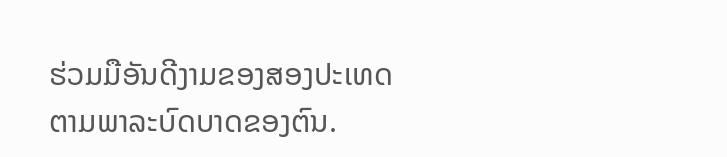ຮ່ວມມືອັນດີງາມຂອງສອງປະເທດ ຕາມພາລະບົດບາດຂອງຕົນ.